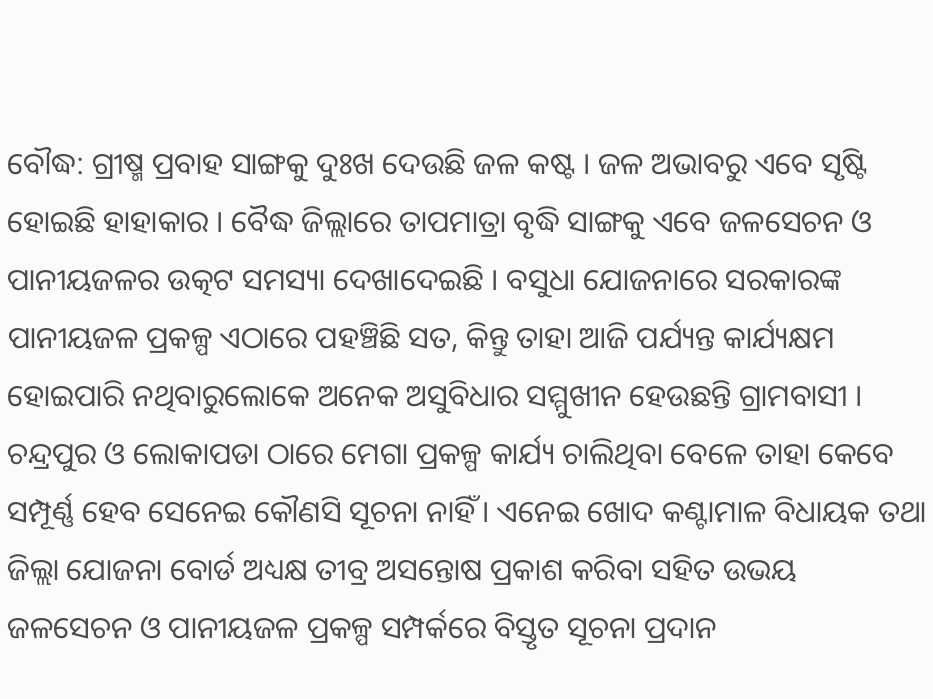ବୌଦ୍ଧ: ଗ୍ରୀଷ୍ମ ପ୍ରବାହ ସାଙ୍ଗକୁ ଦୁଃଖ ଦେଉଛି ଜଳ କଷ୍ଟ । ଜଳ ଅଭାବରୁ ଏବେ ସୃଷ୍ଟି ହୋଇଛି ହାହାକାର । ବୈଦ୍ଧ ଜିଲ୍ଲାରେ ତାପମାତ୍ରା ବୃଦ୍ଧି ସାଙ୍ଗକୁ ଏବେ ଜଳସେଚନ ଓ ପାନୀୟଜଳର ଉତ୍କଟ ସମସ୍ୟା ଦେଖାଦେଇଛି । ବସୁଧା ଯୋଜନାରେ ସରକାରଙ୍କ ପାନୀୟଜଳ ପ୍ରକଳ୍ପ ଏଠାରେ ପହଞ୍ଚିଛି ସତ, କିନ୍ତୁ ତାହା ଆଜି ପର୍ଯ୍ୟନ୍ତ କାର୍ଯ୍ୟକ୍ଷମ ହୋଇପାରି ନଥିବାରୁଲୋକେ ଅନେକ ଅସୁବିଧାର ସମ୍ମୁଖୀନ ହେଉଛନ୍ତି ଗ୍ରାମବାସୀ ।
ଚନ୍ଦ୍ରପୁର ଓ ଲୋକାପଡା ଠାରେ ମେଗା ପ୍ରକଳ୍ପ କାର୍ଯ୍ୟ ଚାଲିଥିବା ବେଳେ ତାହା କେବେ ସମ୍ପୂର୍ଣ୍ଣ ହେବ ସେନେଇ କୌଣସି ସୂଚନା ନାହିଁ । ଏନେଇ ଖୋଦ କଣ୍ଟାମାଳ ବିଧାୟକ ତଥା ଜିଲ୍ଲା ଯୋଜନା ବୋର୍ଡ ଅଧ୍ୟକ୍ଷ ତୀବ୍ର ଅସନ୍ତୋଷ ପ୍ରକାଶ କରିବା ସହିତ ଉଭୟ ଜଳସେଚନ ଓ ପାନୀୟଜଳ ପ୍ରକଳ୍ପ ସମ୍ପର୍କରେ ବିସ୍ତୃତ ସୂଚନା ପ୍ରଦାନ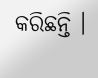କରିଛନ୍ତି ।